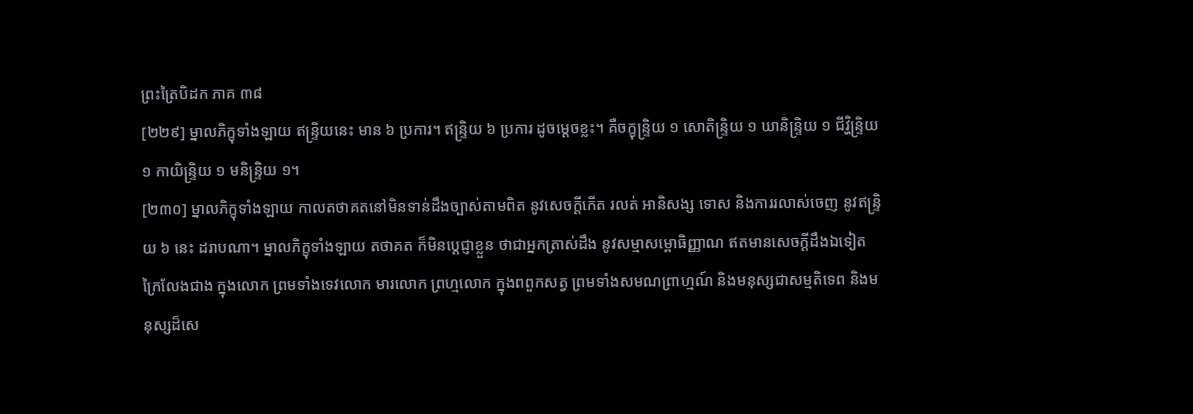ព្រះត្រៃបិដក ភាគ ៣៨
[២២៩] ម្នាលភិក្ខុទាំងឡាយ ឥន្ទ្រិយនេះ មាន ៦ ប្រការ។ ឥន្ទ្រិយ ៦ ប្រការ ដូចម្តេចខ្លះ។ គឺចក្ខុន្ទ្រិយ ១ សោតិន្ទ្រិយ ១ ឃានិន្ទ្រិយ ១ ជីវិ្ហន្ទ្រិយ ១ កាយិន្ទ្រិយ ១ មនិន្ទ្រិយ ១។
[២៣០] ម្នាលភិក្ខុទាំងឡាយ កាលតថាគតនៅមិនទាន់ដឹងច្បាស់តាមពិត នូវសេចក្តីកើត រលត់ អានិសង្ស ទោស និងការរលាស់ចេញ នូវឥន្ទ្រិយ ៦ នេះ ដរាបណា។ ម្នាលភិក្ខុទាំងឡាយ តថាគត ក៏មិនប្តេជ្ញាខ្លួន ថាជាអ្នកត្រាស់ដឹង នូវសម្មាសម្ពោធិញ្ញាណ ឥតមានសេចក្តីដឹងឯទៀត ក្រៃលែងជាង ក្នុងលោក ព្រមទាំងទេវលោក មារលោក ព្រហ្មលោក ក្នុងពពួកសត្វ ព្រមទាំងសមណព្រាហ្មណ៍ និងមនុស្សជាសម្មតិទេព និងមនុស្សដ៏សេ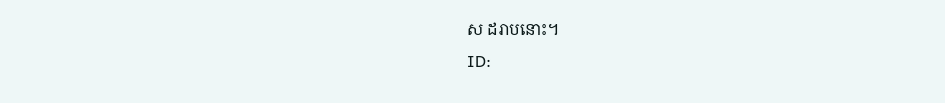ស ដរាបនោះ។
ID: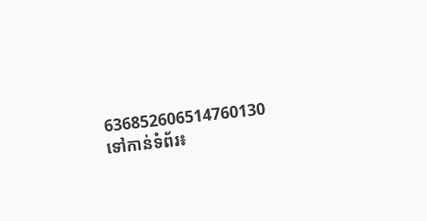636852606514760130
ទៅកាន់ទំព័រ៖